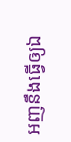អញនឹងធ្វើឲ្យឯ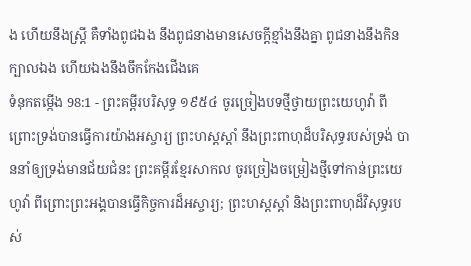ង ហើយនឹងស្ត្រី គឺទាំងពូជឯង នឹងពូជនាងមានសេចក្ដីខ្មាំងនឹងគ្នា ពូជនាងនឹងកិនក្បាលឯង ហើយឯងនឹងចឹកកែងជើងគេ
ទំនុកតម្កើង 98:1 - ព្រះគម្ពីរបរិសុទ្ធ ១៩៥៤ ចូរច្រៀងបទថ្មីថ្វាយព្រះយេហូវ៉ា ពីព្រោះទ្រង់បានធ្វើការយ៉ាងអស្ចារ្យ ព្រះហស្តស្តាំ នឹងព្រះពាហុដ៏បរិសុទ្ធរបស់ទ្រង់ បាននាំឲ្យទ្រង់មានជ័យជំនះ ព្រះគម្ពីរខ្មែរសាកល ចូរច្រៀងចម្រៀងថ្មីទៅកាន់ព្រះយេហូវ៉ា ពីព្រោះព្រះអង្គបានធ្វើកិច្ចការដ៏អស្ចារ្យ; ព្រះហស្តស្ដាំ និងព្រះពាហុដ៏វិសុទ្ធរបស់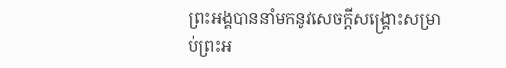ព្រះអង្គបាននាំមកនូវសេចក្ដីសង្គ្រោះសម្រាប់ព្រះអ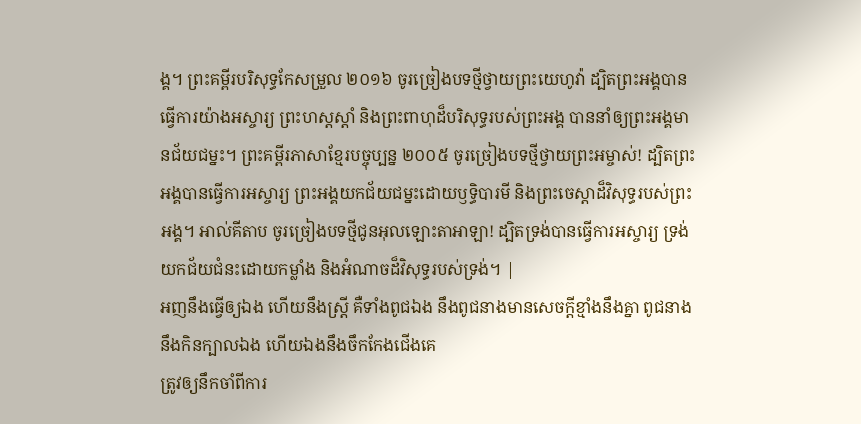ង្គ។ ព្រះគម្ពីរបរិសុទ្ធកែសម្រួល ២០១៦ ចូរច្រៀងបទថ្មីថ្វាយព្រះយេហូវ៉ា ដ្បិតព្រះអង្គបានធ្វើការយ៉ាងអស្ចារ្យ ព្រះហស្តស្តាំ និងព្រះពាហុដ៏បរិសុទ្ធរបស់ព្រះអង្គ បាននាំឲ្យព្រះអង្គមានជ័យជម្នះ។ ព្រះគម្ពីរភាសាខ្មែរបច្ចុប្បន្ន ២០០៥ ចូរច្រៀងបទថ្មីថ្វាយព្រះអម្ចាស់! ដ្បិតព្រះអង្គបានធ្វើការអស្ចារ្យ ព្រះអង្គយកជ័យជម្នះដោយឫទ្ធិបារមី និងព្រះចេស្ដាដ៏វិសុទ្ធរបស់ព្រះអង្គ។ អាល់គីតាប ចូរច្រៀងបទថ្មីជូនអុលឡោះតាអាឡា! ដ្បិតទ្រង់បានធ្វើការអស្ចារ្យ ទ្រង់យកជ័យជំនះដោយកម្លាំង និងអំណាចដ៏វិសុទ្ធរបស់ទ្រង់។ |
អញនឹងធ្វើឲ្យឯង ហើយនឹងស្ត្រី គឺទាំងពូជឯង នឹងពូជនាងមានសេចក្ដីខ្មាំងនឹងគ្នា ពូជនាងនឹងកិនក្បាលឯង ហើយឯងនឹងចឹកកែងជើងគេ
ត្រូវឲ្យនឹកចាំពីការ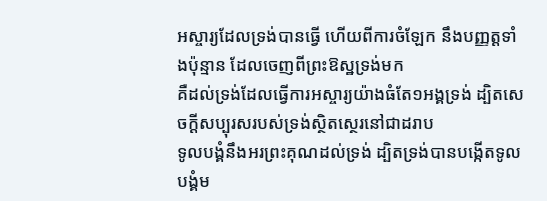អស្ចារ្យដែលទ្រង់បានធ្វើ ហើយពីការចំឡែក នឹងបញ្ញត្តទាំងប៉ុន្មាន ដែលចេញពីព្រះឱស្ឋទ្រង់មក
គឺដល់ទ្រង់ដែលធ្វើការអស្ចារ្យយ៉ាងធំតែ១អង្គទ្រង់ ដ្បិតសេចក្ដីសប្បុរសរបស់ទ្រង់ស្ថិតស្ថេរនៅជាដរាប
ទូលបង្គំនឹងអរព្រះគុណដល់ទ្រង់ ដ្បិតទ្រង់បានបង្កើតទូលបង្គំម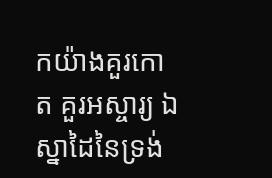កយ៉ាងគួរកោត គួរអស្ចារ្យ ឯស្នាដៃនៃទ្រង់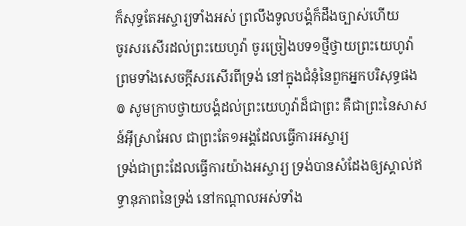ក៏សុទ្ធតែអស្ចារ្យទាំងអស់ ព្រលឹងទូលបង្គំក៏ដឹងច្បាស់ហើយ
ចូរសរសើរដល់ព្រះយេហូវ៉ា ចូរច្រៀងបទ១ថ្មីថ្វាយព្រះយេហូវ៉ា ព្រមទាំងសេចក្ដីសរសើរពីទ្រង់ នៅក្នុងជំនុំនៃពួកអ្នកបរិសុទ្ធផង
៙ សូមក្រាបថ្វាយបង្គំដល់ព្រះយេហូវ៉ាដ៏ជាព្រះ គឺជាព្រះនៃសាសន៍អ៊ីស្រាអែល ជាព្រះតែ១អង្គដែលធ្វើការអស្ចារ្យ
ទ្រង់ជាព្រះដែលធ្វើការយ៉ាងអស្ចារ្យ ទ្រង់បានសំដែងឲ្យស្គាល់ឥទ្ធានុភាពនៃទ្រង់ នៅកណ្តាលអស់ទាំង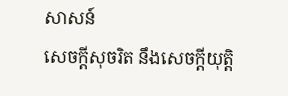សាសន៍
សេចក្ដីសុចរិត នឹងសេចក្ដីយុត្តិ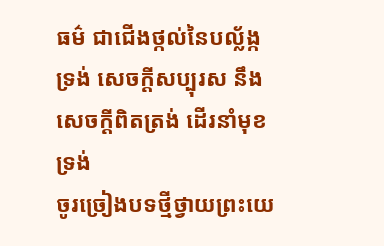ធម៌ ជាជើងថ្កល់នៃបល្ល័ង្កទ្រង់ សេចក្ដីសប្បុរស នឹងសេចក្ដីពិតត្រង់ ដើរនាំមុខទ្រង់
ចូរច្រៀងបទថ្មីថ្វាយព្រះយេ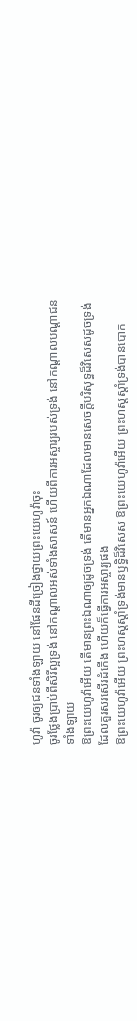ហូវ៉ា ចូរឲ្យជនទាំងឡាយ នៅផែនដីច្រៀងថ្វាយព្រះយេហូវ៉ាចុះ
ចូរថ្លែងប្រាប់ពីសិរីល្អទ្រង់ នៅកណ្តាលអស់ទាំងសាសន៍ ហើយពីការអស្ចារ្យរបស់ទ្រង់ នៅកណ្តាលបណ្តាជនទាំងឡាយ
ឱព្រះយេហូវ៉ាអើយ តើមានព្រះឯណាឲ្យដូចទ្រង់ តើមានអ្នកឯណាដែលមានសេចក្ដីបរិសុទ្ធដ៏វិសេសដូចទ្រង់ ដែលគួរសរសើរដំកើង ហើយក៏ធ្វើការអស្ចារ្យផង
ឱព្រះយេហូវ៉ាអើយ ព្រះហស្តស្តាំទ្រង់មានឫទ្ធិដ៏វិសេស ឱព្រះយេហូវ៉ាអើយ ព្រះហស្តស្តាំទ្រង់បានបោក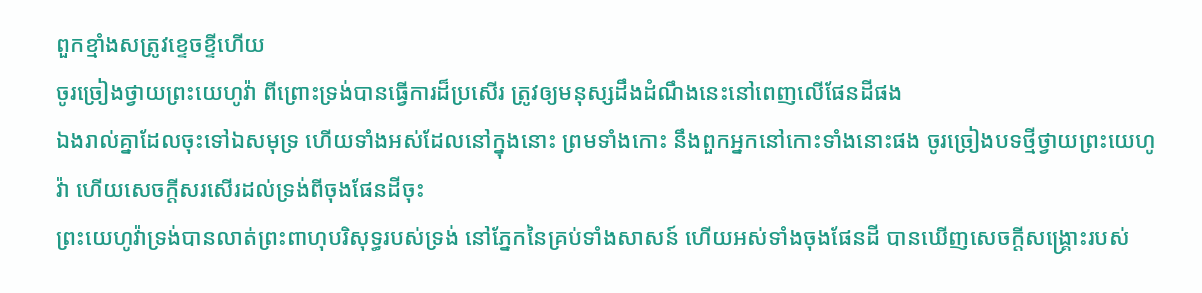ពួកខ្មាំងសត្រូវខ្ទេចខ្ទីហើយ
ចូរច្រៀងថ្វាយព្រះយេហូវ៉ា ពីព្រោះទ្រង់បានធ្វើការដ៏ប្រសើរ ត្រូវឲ្យមនុស្សដឹងដំណឹងនេះនៅពេញលើផែនដីផង
ឯងរាល់គ្នាដែលចុះទៅឯសមុទ្រ ហើយទាំងអស់ដែលនៅក្នុងនោះ ព្រមទាំងកោះ នឹងពួកអ្នកនៅកោះទាំងនោះផង ចូរច្រៀងបទថ្មីថ្វាយព្រះយេហូវ៉ា ហើយសេចក្ដីសរសើរដល់ទ្រង់ពីចុងផែនដីចុះ
ព្រះយេហូវ៉ាទ្រង់បានលាត់ព្រះពាហុបរិសុទ្ធរបស់ទ្រង់ នៅភ្នែកនៃគ្រប់ទាំងសាសន៍ ហើយអស់ទាំងចុងផែនដី បានឃើញសេចក្ដីសង្គ្រោះរបស់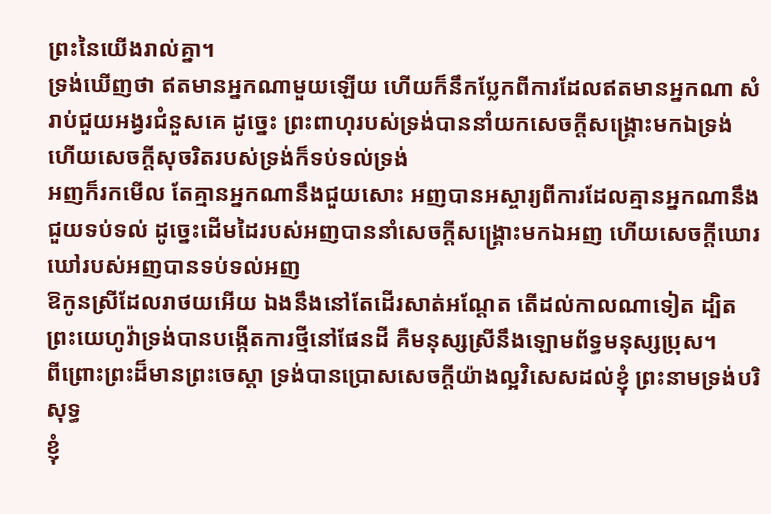ព្រះនៃយើងរាល់គ្នា។
ទ្រង់ឃើញថា ឥតមានអ្នកណាមួយឡើយ ហើយក៏នឹកប្លែកពីការដែលឥតមានអ្នកណា សំរាប់ជួយអង្វរជំនួសគេ ដូច្នេះ ព្រះពាហុរបស់ទ្រង់បាននាំយកសេចក្ដីសង្គ្រោះមកឯទ្រង់ ហើយសេចក្ដីសុចរិតរបស់ទ្រង់ក៏ទប់ទល់ទ្រង់
អញក៏រកមើល តែគ្មានអ្នកណានឹងជួយសោះ អញបានអស្ចារ្យពីការដែលគ្មានអ្នកណានឹងជួយទប់ទល់ ដូច្នេះដើមដៃរបស់អញបាននាំសេចក្ដីសង្គ្រោះមកឯអញ ហើយសេចក្ដីឃោរឃៅរបស់អញបានទប់ទល់អញ
ឱកូនស្រីដែលរាថយអើយ ឯងនឹងនៅតែដើរសាត់អណ្តែត តើដល់កាលណាទៀត ដ្បិតព្រះយេហូវ៉ាទ្រង់បានបង្កើតការថ្មីនៅផែនដី គឺមនុស្សស្រីនឹងឡោមព័ទ្ធមនុស្សប្រុស។
ពីព្រោះព្រះដ៏មានព្រះចេស្តា ទ្រង់បានប្រោសសេចក្ដីយ៉ាងល្អវិសេសដល់ខ្ញុំ ព្រះនាមទ្រង់បរិសុទ្ធ
ខ្ញុំ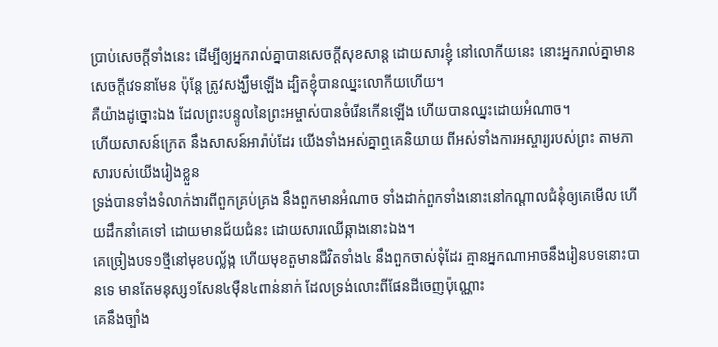ប្រាប់សេចក្ដីទាំងនេះ ដើម្បីឲ្យអ្នករាល់គ្នាបានសេចក្ដីសុខសាន្ត ដោយសារខ្ញុំ នៅលោកីយនេះ នោះអ្នករាល់គ្នាមានសេចក្ដីវេទនាមែន ប៉ុន្តែ ត្រូវសង្ឃឹមឡើង ដ្បិតខ្ញុំបានឈ្នះលោកីយហើយ។
គឺយ៉ាងដូច្នោះឯង ដែលព្រះបន្ទូលនៃព្រះអម្ចាស់បានចំរើនកើនឡើង ហើយបានឈ្នះដោយអំណាច។
ហើយសាសន៍ក្រេត នឹងសាសន៍អារ៉ាប់ដែរ យើងទាំងអស់គ្នាឮគេនិយាយ ពីអស់ទាំងការអស្ចារ្យរបស់ព្រះ តាមភាសារបស់យើងរៀងខ្លួន
ទ្រង់បានទាំងទំលាក់ងារពីពួកគ្រប់គ្រង នឹងពួកមានអំណាច ទាំងដាក់ពួកទាំងនោះនៅកណ្តាលជំនុំឲ្យគេមើល ហើយដឹកនាំគេទៅ ដោយមានជ័យជំនះ ដោយសារឈើឆ្កាងនោះឯង។
គេច្រៀងបទ១ថ្មីនៅមុខបល្ល័ង្ក ហើយមុខតួមានជីវិតទាំង៤ នឹងពួកចាស់ទុំដែរ គ្មានអ្នកណាអាចនឹងរៀនបទនោះបានទេ មានតែមនុស្ស១សែន៤ម៉ឺន៤ពាន់នាក់ ដែលទ្រង់លោះពីផែនដីចេញប៉ុណ្ណោះ
គេនឹងច្បាំង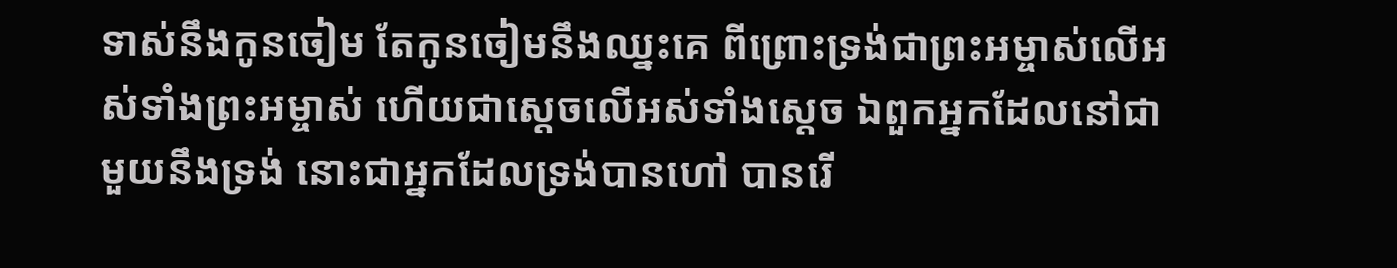ទាស់នឹងកូនចៀម តែកូនចៀមនឹងឈ្នះគេ ពីព្រោះទ្រង់ជាព្រះអម្ចាស់លើអស់ទាំងព្រះអម្ចាស់ ហើយជាស្តេចលើអស់ទាំងស្តេច ឯពួកអ្នកដែលនៅជាមួយនឹងទ្រង់ នោះជាអ្នកដែលទ្រង់បានហៅ បានរើ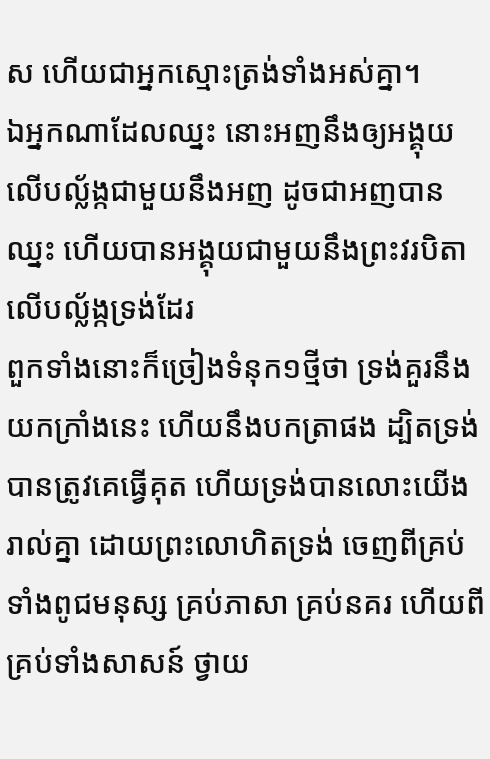ស ហើយជាអ្នកស្មោះត្រង់ទាំងអស់គ្នា។
ឯអ្នកណាដែលឈ្នះ នោះអញនឹងឲ្យអង្គុយលើបល្ល័ង្កជាមួយនឹងអញ ដូចជាអញបានឈ្នះ ហើយបានអង្គុយជាមួយនឹងព្រះវរបិតាលើបល្ល័ង្កទ្រង់ដែរ
ពួកទាំងនោះក៏ច្រៀងទំនុក១ថ្មីថា ទ្រង់គួរនឹងយកក្រាំងនេះ ហើយនឹងបកត្រាផង ដ្បិតទ្រង់បានត្រូវគេធ្វើគុត ហើយទ្រង់បានលោះយើងរាល់គ្នា ដោយព្រះលោហិតទ្រង់ ចេញពីគ្រប់ទាំងពូជមនុស្ស គ្រប់ភាសា គ្រប់នគរ ហើយពីគ្រប់ទាំងសាសន៍ ថ្វាយ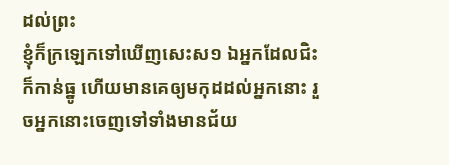ដល់ព្រះ
ខ្ញុំក៏ក្រឡេកទៅឃើញសេះស១ ឯអ្នកដែលជិះក៏កាន់ធ្នូ ហើយមានគេឲ្យមកុដដល់អ្នកនោះ រួចអ្នកនោះចេញទៅទាំងមានជ័យ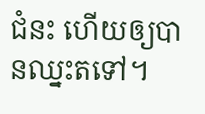ជំនះ ហើយឲ្យបានឈ្នះតទៅ។